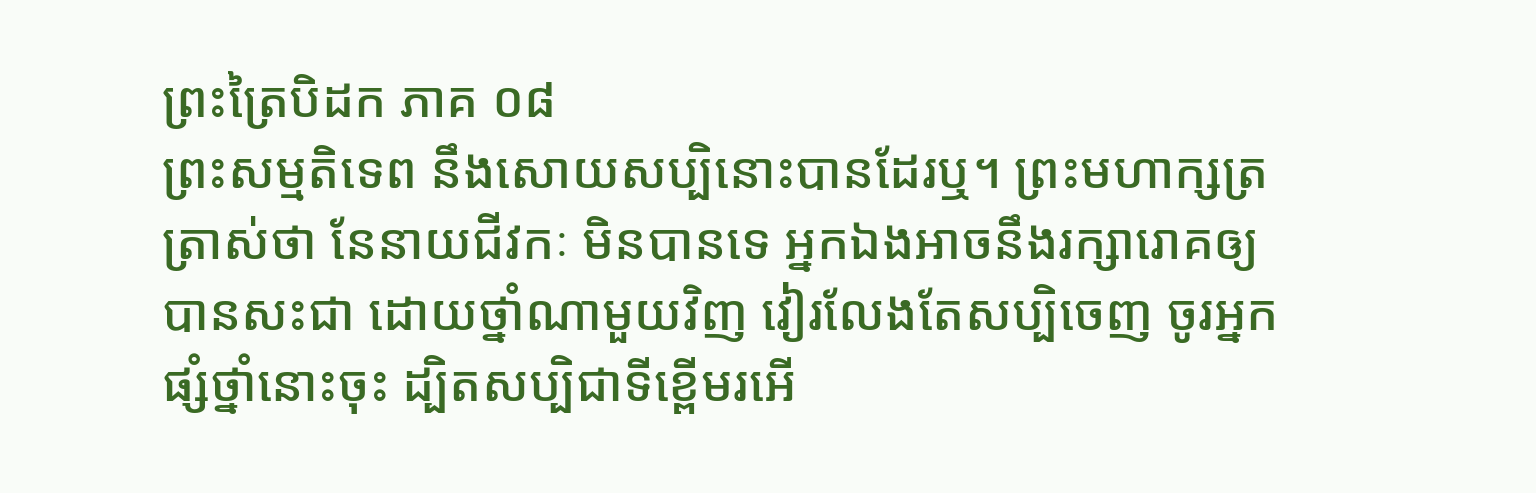ព្រះត្រៃបិដក ភាគ ០៨
ព្រះសម្មតិទេព នឹងសោយសប្បិនោះបានដែរឬ។ ព្រះមហាក្សត្រត្រាស់ថា នែនាយជីវកៈ មិនបានទេ អ្នកឯងអាចនឹងរក្សារោគឲ្យបានសះជា ដោយថ្នាំណាមួយវិញ វៀរលែងតែសប្បិចេញ ចូរអ្នកផ្សំថ្នាំនោះចុះ ដ្បិតសប្បិជាទីខ្ពើមរអើ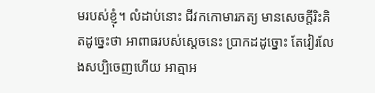មរបស់ខ្ញុំ។ លំដាប់នោះ ជីវកកោមារភត្យ មានសេចក្តីរិះគិតដូច្នេះថា អាពាធរបស់ស្តេចនេះ ប្រាកដដូច្នោះ តែវៀរលែងសប្បិចេញហើយ អាត្មាអ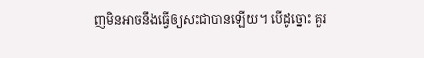ញមិនអាចនឹងធ្វើឲ្យសះជាបានឡើយ។ បើដូច្នោះ គួរ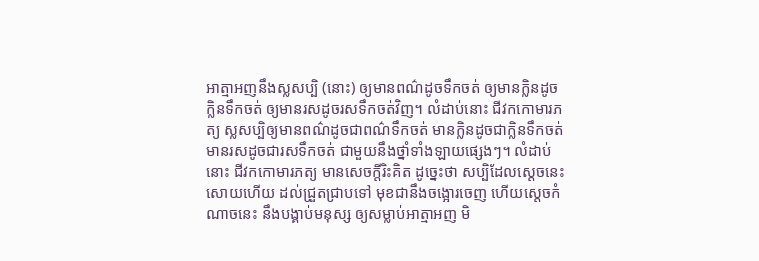អាត្មាអញនឹងស្លសប្បិ (នោះ) ឲ្យមានពណ៌ដូចទឹកចត់ ឲ្យមានក្លិនដូចក្លិនទឹកចត់ ឲ្យមានរសដូចរសទឹកចត់វិញ។ លំដាប់នោះ ជីវកកោមារភត្យ ស្លសប្បិឲ្យមានពណ៌ដូចជាពណ៌ទឹកចត់ មានក្លិនដូចជាក្លិនទឹកចត់ មានរសដូចជារសទឹកចត់ ជាមួយនឹងថ្នាំទាំងឡាយផ្សេងៗ។ លំដាប់នោះ ជីវកកោមារភត្យ មានសេចក្តីរិះគិត ដូច្នេះថា សប្បិដែលស្តេចនេះសោយហើយ ដល់ជ្រួតជ្រាបទៅ មុខជានឹងចង្អោរចេញ ហើយស្តេចកំណាចនេះ នឹងបង្គាប់មនុស្ស ឲ្យសម្លាប់អាត្មាអញ មិ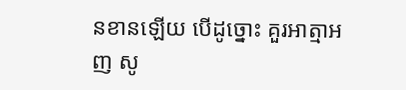នខានឡើយ បើដូច្នោះ គួរអាត្មាអញ សូ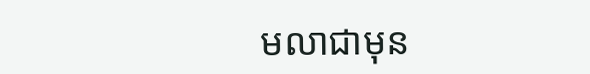មលាជាមុន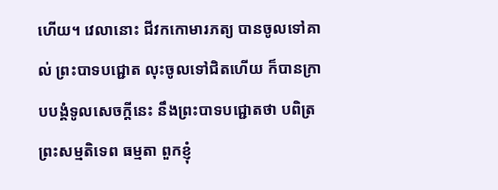ហើយ។ វេលានោះ ជីវកកោមារភត្យ បានចូលទៅគាល់ ព្រះបាទបជ្ជោត លុះចូលទៅជិតហើយ ក៏បានក្រាបបង្គំទូលសេចក្តីនេះ នឹងព្រះបាទបជ្ជោតថា បពិត្រព្រះសម្មតិទេព ធម្មតា ពួកខ្ញុំ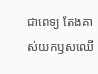ជាពេទ្យ តែងគាស់យកឫសឈើ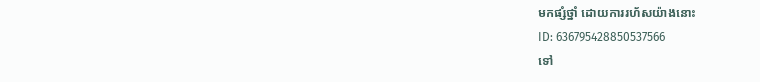មកផ្សំថ្នាំ ដោយការរហ័សយ៉ាងនោះ
ID: 636795428850537566
ទៅ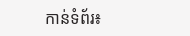កាន់ទំព័រ៖